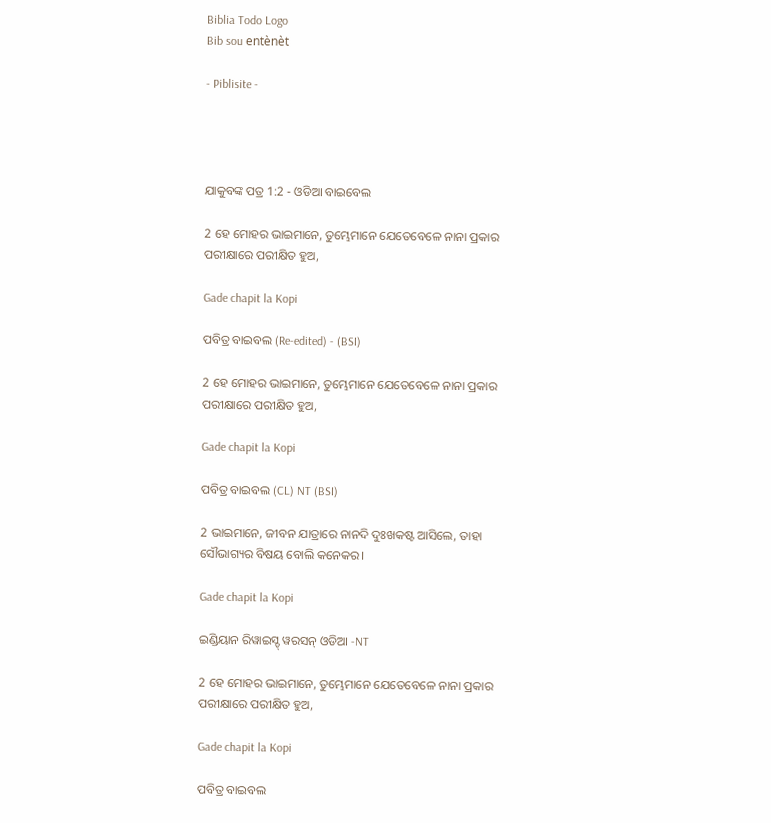Biblia Todo Logo
Bib sou entènèt

- Piblisite -




ଯାକୁବଙ୍କ ପତ୍ର 1:2 - ଓଡିଆ ବାଇବେଲ

2 ହେ ମୋହର ଭାଇମାନେ, ତୁମ୍ଭେମାନେ ଯେତେବେଳେ ନାନା ପ୍ରକାର ପରୀକ୍ଷାରେ ପରୀକ୍ଷିତ ହୁଅ,

Gade chapit la Kopi

ପବିତ୍ର ବାଇବଲ (Re-edited) - (BSI)

2 ହେ ମୋହର ଭାଇମାନେ, ତୁମ୍ଭେମାନେ ଯେତେବେଳେ ନାନା ପ୍ରକାର ପରୀକ୍ଷାରେ ପରୀକ୍ଷିତ ହୁଅ,

Gade chapit la Kopi

ପବିତ୍ର ବାଇବଲ (CL) NT (BSI)

2 ଭାଇମାନେ, ଜୀବନ ଯାତ୍ରାରେ ନାନଦି ଦୁଃଖକଷ୍ଟ ଆସିଲେ, ତାହା ସୌଭାଗ୍ୟର ବିଷୟ ବୋଲି କନେକର।

Gade chapit la Kopi

ଇଣ୍ଡିୟାନ ରିୱାଇସ୍ଡ୍ ୱରସନ୍ ଓଡିଆ -NT

2 ହେ ମୋହର ଭାଇମାନେ, ତୁମ୍ଭେମାନେ ଯେତେବେଳେ ନାନା ପ୍ରକାର ପରୀକ୍ଷାରେ ପରୀକ୍ଷିତ ହୁଅ,

Gade chapit la Kopi

ପବିତ୍ର ବାଇବଲ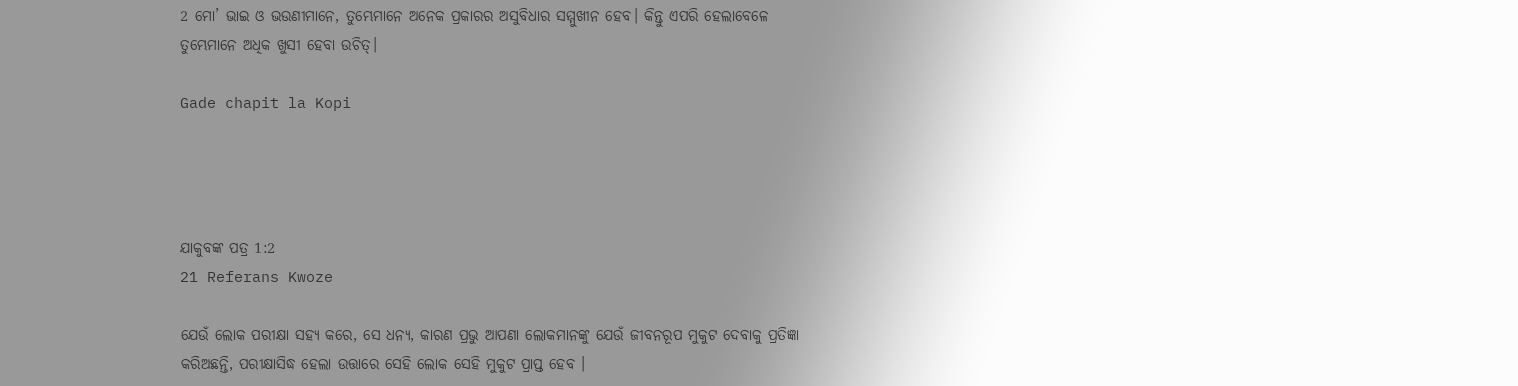2 ମୋ’ ଭାଇ ଓ ଭଉଣୀମାନେ, ତୁମ୍ଭେମାନେ ଅନେକ ପ୍ରକାରର ଅସୁବିଧାର ସମ୍ମୁଖୀନ ହେବ। କିନ୍ତୁ ଏପରି ହେଲାବେଳେ ତୁମ୍ଭେମାନେ ଅଧିକ ଖୁସୀ ହେବା ଉଚିତ୍।

Gade chapit la Kopi




ଯାକୁବଙ୍କ ପତ୍ର 1:2
21 Referans Kwoze

ଯେଉଁ ଲୋକ ପରୀକ୍ଷା ସହ୍ୟ କରେ, ସେ ଧନ୍ୟ, କାରଣ ପ୍ରଭୁ ଆପଣା ଲୋକମାନଙ୍କୁ ଯେଉଁ ଜୀବନରୂପ ମୁକୁଟ ଦେବାକୁ ପ୍ରତିଜ୍ଞା କରିଅଛନ୍ତି, ପରୀକ୍ଷାସିଦ୍ଧ ହେଲା ଉତ୍ତାରେ ସେହି ଲୋକ ସେହି ମୁକୁଟ ପ୍ରାପ୍ତ ହେବ ।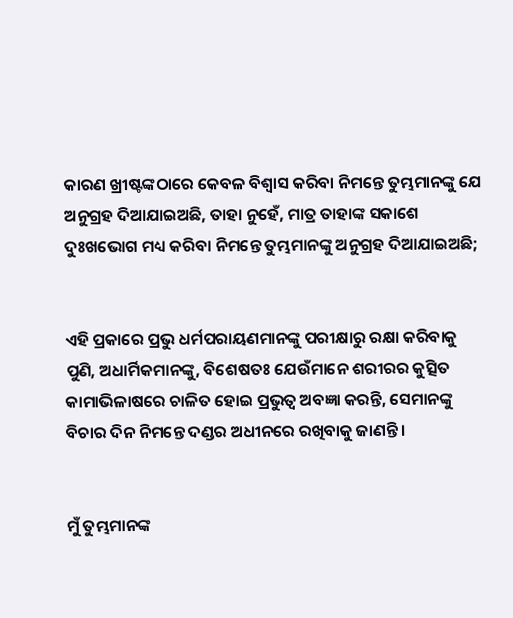କାରଣ ଖ୍ରୀଷ୍ଟଙ୍କଠାରେ କେବଳ ବିଶ୍ୱାସ କରିବା ନିମନ୍ତେ ତୁମ୍ଭମାନଙ୍କୁ ଯେ ଅନୁଗ୍ରହ ଦିଆଯାଇଅଛି, ତାହା ନୁହେଁ, ମାତ୍ର ତାହାଙ୍କ ସକାଶେ ଦୁଃଖଭୋଗ ମଧ୍ୟ କରିବା ନିମନ୍ତେ ତୁମ୍ଭମାନଙ୍କୁ ଅନୁଗ୍ରହ ଦିଆଯାଇଅଛି;


ଏହି ପ୍ରକାରେ ପ୍ରଭୁ ଧର୍ମପରାୟଣମାନଙ୍କୁ ପରୀକ୍ଷାରୁ ରକ୍ଷା କରିବାକୁ ପୁଣି, ଅଧାର୍ମିକମାନଙ୍କୁ, ବିଶେଷତଃ ଯେଉଁମାନେ ଶରୀରର କୁତ୍ସିତ କାମାଭିଳାଷରେ ଚାଳିତ ହୋଇ ପ୍ରଭୁତ୍ୱ ଅବଜ୍ଞା କରନ୍ତି, ସେମାନଙ୍କୁ ବିଚାର ଦିନ ନିମନ୍ତେ ଦଣ୍ଡର ଅଧୀନରେ ରଖିବାକୁ ଜାଣନ୍ତି ।


ମୁଁ ତୁମ୍ଭମାନଙ୍କ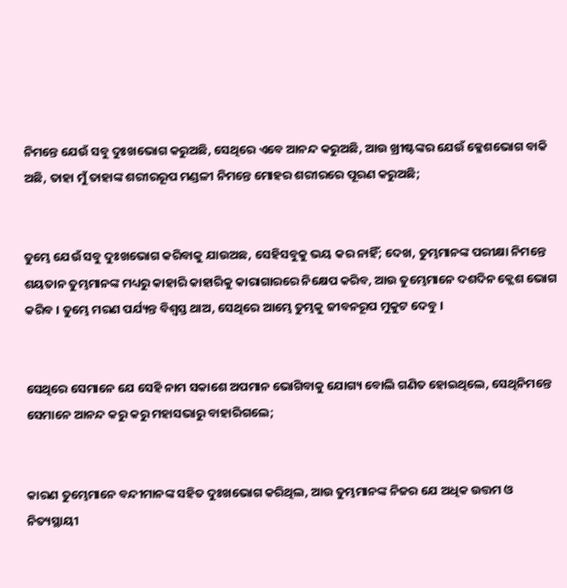ନିମନ୍ତେ ଯେଉଁ ସବୁ ଦୁଃଖଭୋଗ କରୁଅଛି, ସେଥିରେ ଏବେ ଆନନ୍ଦ କରୁଅଛି, ଆଉ ଖ୍ରୀଷ୍ଟଙ୍କର ଯେଉଁ କ୍ଳେଶଭୋଗ ବାକି ଅଛି, ତାହା ମୁଁ ତାହାଙ୍କ ଶରୀରରୂପ ମଣ୍ଡଳୀ ନିମନ୍ତେ ମୋହର ଶରୀରରେ ପୂରଣ କରୁଅଛି;


ତୁମ୍ଭେ ଯେଉଁ ସବୁ ଦୁଃଖଭୋଗ କରିବାକୁ ଯାଉଅଛ, ସେହିସବୁକୁ ଭୟ କର ନାହିଁ; ଦେଖ, ତୁମ୍ଭମାନଙ୍କ ପରୀକ୍ଷା ନିମନ୍ତେ ଶୟତାନ ତୁମ୍ଭମାନଙ୍କ ମଧ୍ୟରୁ କାହାରି କାହାରିକୁ କାରାଗାରରେ ନିକ୍ଷେପ କରିବ, ଆଉ ତୁମ୍ଭେମାନେ ଦଶଦିନ କ୍ଲେଶ ଭୋଗ କରିବ । ତୁମ୍ଭେ ମରଣ ପର୍ଯ୍ୟନ୍ତ ବିଶ୍ୱସ୍ତ ଥାଅ, ସେଥିରେ ଆମ୍ଭେ ତୁମ୍ଭକୁ ଜୀବନରୂପ ମୁକୁଟ ଦେବୁ ।


ସେଥିରେ ସେମାନେ ଯେ ସେହି ନାମ ସକାଶେ ଅପମାନ ଭୋଗିବାକୁ ଯୋଗ୍ୟ ବୋଲି ଗଣିତ ହୋଇଥିଲେ, ସେଥିନିମନ୍ତେ ସେମାନେ ଆନନ୍ଦ କରୁ କରୁ ମହାସଭାରୁ ବାହାରିଗଲେ;


କାରଣ ତୁମ୍ଭେମାନେ ବନ୍ଦୀମାନଙ୍କ ସହିତ ଦୁଃଖଭୋଗ କରିଥିଲ, ଆଉ ତୁମ୍ଭମାନଙ୍କ ନିଜର ଯେ ଅଧିକ ଉତ୍ତମ ଓ ନିତ୍ୟସ୍ଥାୟୀ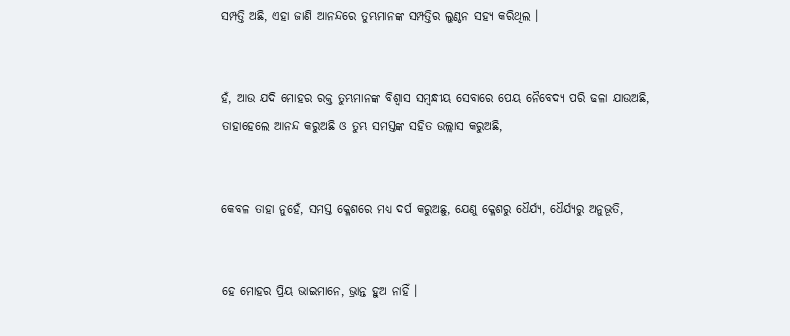ସମ୍ପତ୍ତି ଅଛି, ଏହା ଜାଣି ଆନନ୍ଦରେ ତୁମ୍ଭମାନଙ୍କ ସମ୍ପତ୍ତିର ଲୁଣ୍ଠନ ସହ୍ୟ କରିଥିଲ ।


ହଁ, ଆଉ ଯଦି ମୋହର ରକ୍ତ ତୁମ୍ଭମାନଙ୍କ ବିଶ୍ୱାସ ସମ୍ବନ୍ଧୀୟ ସେବାରେ ପେୟ ନୈବେଦ୍ୟ ପରି ଢଳା ଯାଉଅଛି, ତାହାହେଲେ ଆନନ୍ଦ କରୁଅଛି ଓ ତୁମ୍ଭ ସମସ୍ତଙ୍କ ସହିତ ଉଲ୍ଲାସ କରୁଅଛି,


କେବଳ ତାହା ନୁହେଁ, ସମସ୍ତ କ୍ଳେଶରେ ମଧ୍ୟ ଦର୍ପ କରୁଅଛୁ, ଯେଣୁ କ୍ଳେଶରୁ ଧୈର୍ଯ୍ୟ, ଧୈର୍ଯ୍ୟରୁ ଅନୁଭୂତି,


ହେ ମୋହର ପ୍ରିୟ ଭାଇମାନେ, ଭ୍ରାନ୍ତ ହୁଅ ନାହିଁ ।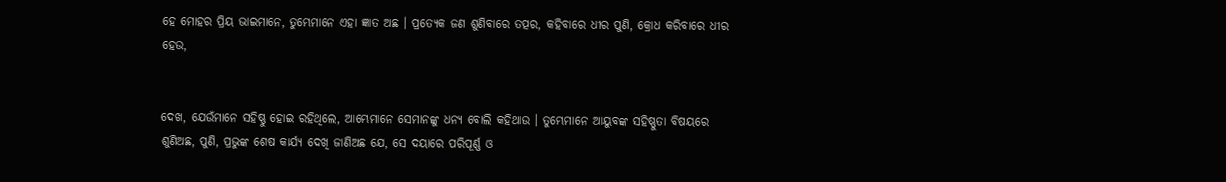ହେ ମୋହର ପ୍ରିୟ ଭାଇମାନେ, ତୁମ୍ଭେମାନେ ଏହା ଜ୍ଞାତ ଅଛ । ପ୍ରତ୍ୟେକ ଜଣ ଶୁଣିବାରେ ତତ୍ପର, କହିବାରେ ଧୀର ପୁଣି, କ୍ରୋଧ କରିବାରେ ଧୀର ହେଉ,


ଦେଖ, ଯେଉଁମାନେ ସହିଷ୍ଣୁ ହୋଇ ରହିଥିଲେ, ଆମ୍ଭେମାନେ ସେମାନଙ୍କୁ ଧନ୍ୟ ବୋଲି କହିଥାଉ । ତୁମ୍ଭେମାନେ ଆୟୁବଙ୍କ ସହିଷ୍ଣୁତା ବିଷୟରେ ଶୁଣିଅଛ, ପୁଣି, ପ୍ରଭୁଙ୍କ ଶେଷ କାର୍ଯ୍ୟ ଦେଖି ଜାଣିଅଛ ଯେ, ସେ ଦୟାରେ ପରିପୂର୍ଣ୍ଣ ଓ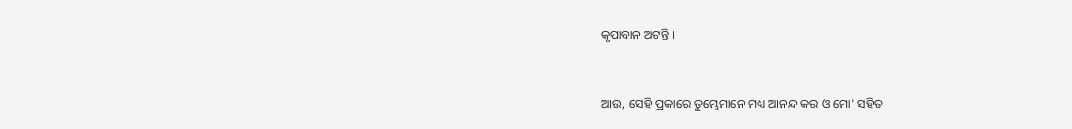କୃପାବାନ ଅଟନ୍ତି ।


ଆଉ, ସେହି ପ୍ରକାରେ ତୁମ୍ଭେମାନେ ମଧ୍ୟ ଆନନ୍ଦ କର ଓ ମୋ' ସହିତ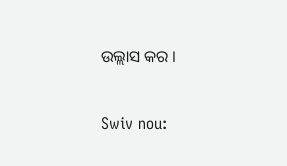ଉଲ୍ଲାସ କର ।


Swiv nou: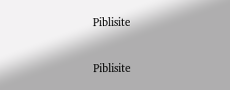Piblisite


Piblisite